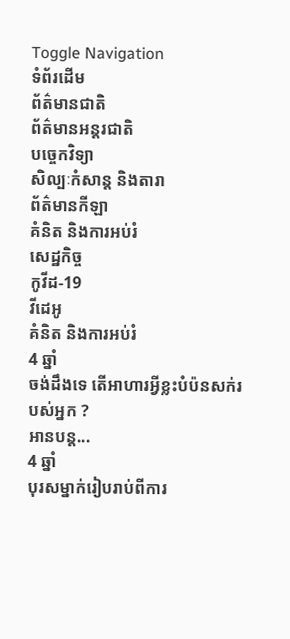Toggle Navigation
ទំព័រដើម
ព័ត៌មានជាតិ
ព័ត៌មានអន្តរជាតិ
បច្ចេកវិទ្យា
សិល្បៈកំសាន្ត និងតារា
ព័ត៌មានកីឡា
គំនិត និងការអប់រំ
សេដ្ឋកិច្ច
កូវីដ-19
វីដេអូ
គំនិត និងការអប់រំ
4 ឆ្នាំ
ចង់ដឹងទេ តើអាហារអ្វីខ្លះបំប៉នសក់របស់អ្នក ?
អានបន្ត...
4 ឆ្នាំ
បុរសម្នាក់រៀបរាប់ពីការ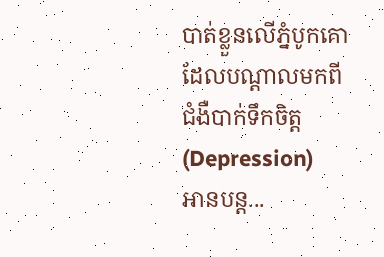បាត់ខ្លួនលើភ្នំបូកគោ ដែលបណ្តាលមកពីជំងឺបាក់ទឹកចិត្ត(Depression)
អានបន្ត...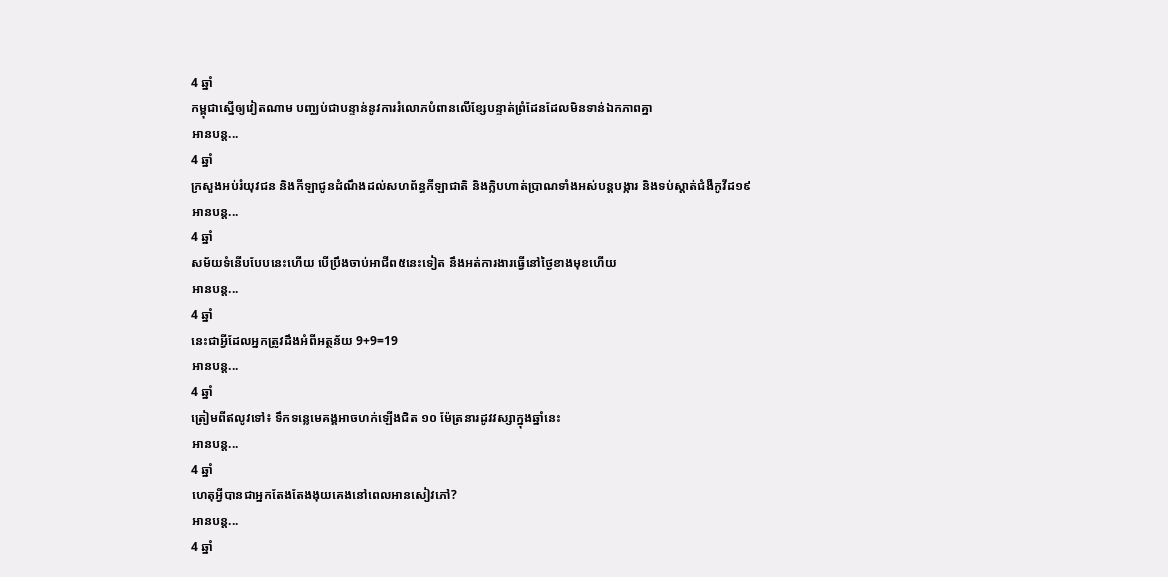4 ឆ្នាំ
កម្ពុជាស្នើឲ្យវៀតណាម បញ្ឈប់ជាបន្ទាន់នូវការរំលោភបំពានលើខ្សែបន្ទាត់ព្រំដែនដែលមិនទាន់ឯកភាពគ្នា
អានបន្ត...
4 ឆ្នាំ
ក្រសួងអប់រំយុវជន និងកីឡាជូនដំណឹងដល់សហព័ន្ធកីឡាជាតិ និងក្លិបហាត់ប្រាណទាំងអស់បន្តបង្ការ និងទប់ស្តាត់ជំងឺកូវីដ១៩
អានបន្ត...
4 ឆ្នាំ
សម័យទំនើបបែបនេះហើយ បើប្រឹងចាប់អាជីព៥នេះទៀត នឹងអត់ការងារធ្វើនៅថ្ងៃខាងមុខហើយ
អានបន្ត...
4 ឆ្នាំ
នេះជាអ្វីដែលអ្នកត្រូវដឹងអំពីអត្ថន័យ 9+9=19
អានបន្ត...
4 ឆ្នាំ
ត្រៀមពីឥលូវទៅ៖ ទឹកទន្លេមេគង្គអាចហក់ឡើងជិត ១០ ម៉ែត្រនារដូវវស្សាក្នុងឆ្នាំនេះ
អានបន្ត...
4 ឆ្នាំ
ហេតុអ្វីបានជាអ្នកតែងតែងងុយគេងនៅពេលអានសៀវភៅ?
អានបន្ត...
4 ឆ្នាំ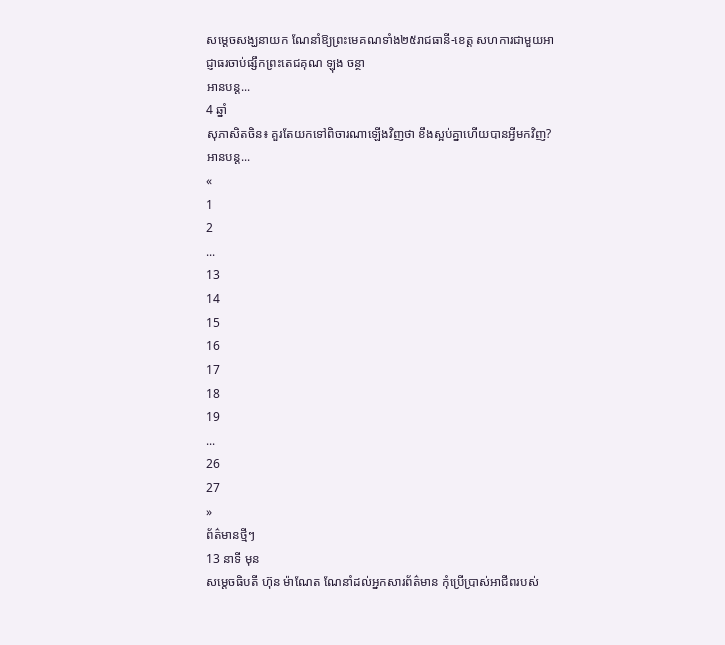សម្តេចសង្ឃនាយក ណែនាំឱ្យព្រះមេគណទាំង២៥រាជធានី-ខេត្ត សហការជាមួយអាជ្ញាធរចាប់ផ្សឹកព្រះតេជគុណ ឡុង ចន្ថា
អានបន្ត...
4 ឆ្នាំ
សុភាសិតចិន៖ គួរតែយកទៅពិចារណាឡើងវិញថា ខឹងស្អប់គ្នាហើយបានអ្វីមកវិញ?
អានបន្ត...
«
1
2
...
13
14
15
16
17
18
19
...
26
27
»
ព័ត៌មានថ្មីៗ
13 នាទី មុន
សម្ដេចធិបតី ហ៊ុន ម៉ាណែត ណែនាំដល់អ្នកសារព័ត៌មាន កុំប្រើប្រាស់អាជីពរបស់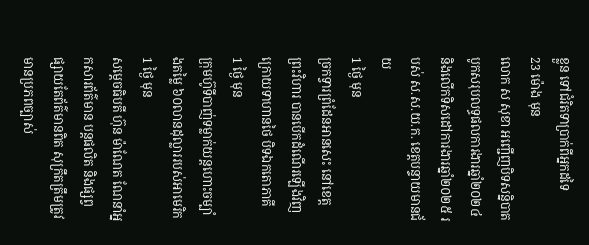ខ្លួន ទៅជំរិតទាប្រាក់ពីអ្នកដទៃ
23 ម៉ោង មុន
លោក ស សុខា អញ្ជើញបិទសន្និបាតបូកសរុបលទ្ធផលការងារឆ្នាំ២០២៤ និងលើកទិសដៅការងារឆ្នាំ២០២៥ របស់ ស.ស.យ.ក. ខេត្តបន្ទាយមានជ័យ
1 ថ្ងៃ មុន
ច្រកទ្វារព្រំដែនអានសេះ នៅខេត្តព្រះវិហារ បានបើកដំណើរឡើងវិញ ក្រោយទាហានថៃ បិទឯកតោភាគី
1 ថ្ងៃ មុន
ក្រុមហ៊ូទីបាញ់ទម្លាក់យន្តហោះចម្បាំងតម្លៃ ៦០លានដុល្លាររបស់អាមេរិក
1 ថ្ងៃ មុន
សម្តេចធិបតី ហ៊ុន ម៉ាណែត ណែនាំអ្នកសារព័ត៌មាន បន្តផលិត និងផ្សព្វផ្សាយតែព័ត៌មានពិត សុក្រឹតត្រឹមត្រូវ មានប្រភពច្បាស់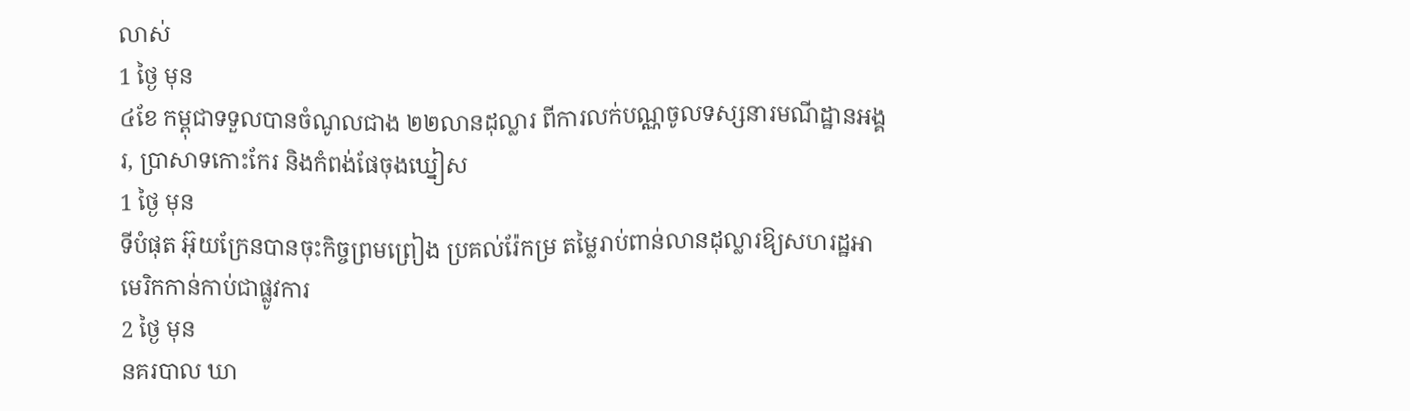លាស់
1 ថ្ងៃ មុន
៤ខែ កម្ពុជាទទួលបានចំណូលជាង ២២លានដុល្លារ ពីការលក់បណ្ណចូលទស្សនារមណីដ្ឋានអង្គរ, ប្រាសាទកោះកែរ និងកំពង់ផែចុងឃ្នៀស
1 ថ្ងៃ មុន
ទីបំផុត អ៊ុយក្រែនបានចុះកិច្ចព្រមព្រៀង ប្រគល់រ៉ែកម្រ តម្លៃរាប់ពាន់លានដុល្លារឱ្យសហរដ្ឋអាមេរិកកាន់កាប់ជាផ្លូវការ
2 ថ្ងៃ មុន
នគរបាល ឃា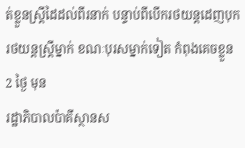ត់ខ្លួនស្ត្រីដៃដល់ពីរនាក់ បន្ទាប់ពីបើករថយន្ដដេញបុក រថយន្ដស្ត្រីម្នាក់ ខណៈបុរសម្នាក់ទៀត កំពុងគេចខ្លួន
2 ថ្ងៃ មុន
រដ្ឋាភិបាលប៉ាគីស្ថានស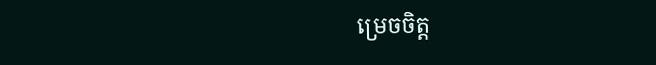ម្រេចចិត្ត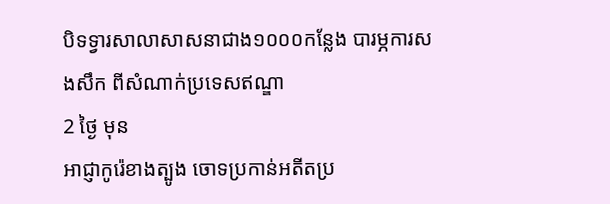បិទទ្វារសាលាសាសនាជាង១០០០កន្លែង បារម្ភការសងសឹក ពីសំណាក់ប្រទេសឥណ្ឌា
2 ថ្ងៃ មុន
អាជ្ញាកូរ៉េខាងត្បូង ចោទប្រកាន់អតីតប្រ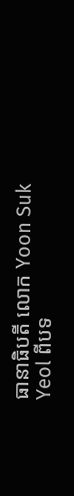ធានាធិបតី លោក Yoon Suk Yeol ពីបទ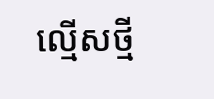ល្មើសថ្មី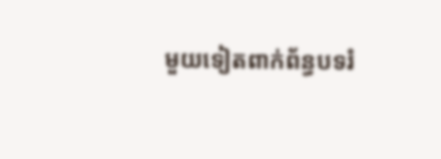មួយទៀតពាក់ព័ន្ធបទរំ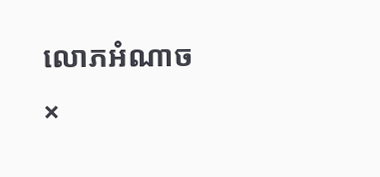លោភអំណាច
×